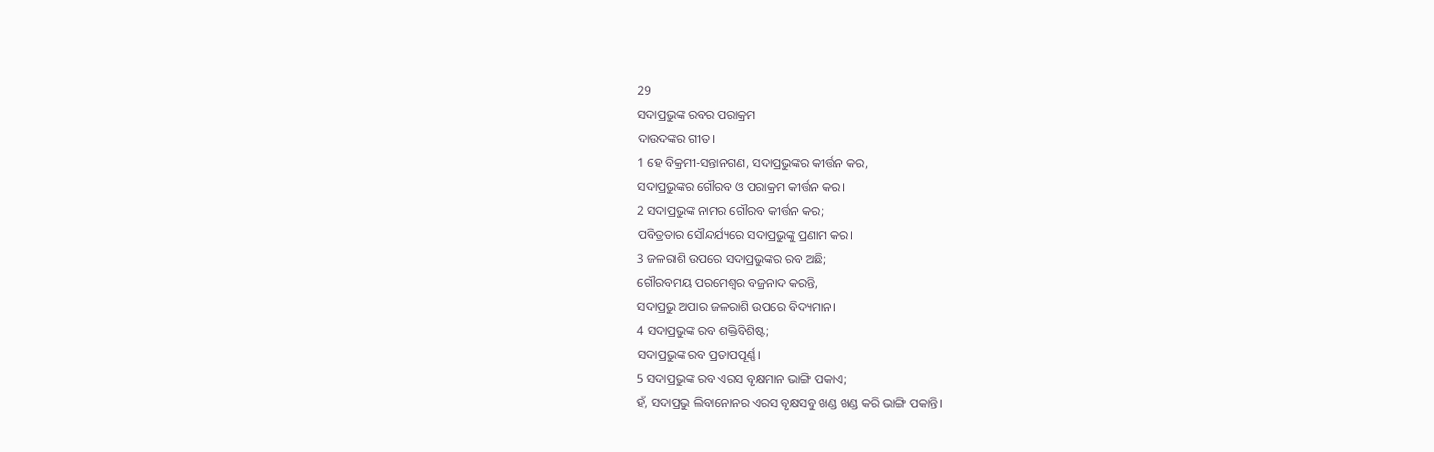29
ସଦାପ୍ରଭୁଙ୍କ ରବର ପରାକ୍ରମ
ଦାଉଦଙ୍କର ଗୀତ।
1 ହେ ବିକ୍ରମୀ-ସନ୍ତାନଗଣ, ସଦାପ୍ରଭୁଙ୍କର କୀର୍ତ୍ତନ କର,
ସଦାପ୍ରଭୁଙ୍କର ଗୌରବ ଓ ପରାକ୍ରମ କୀର୍ତ୍ତନ କର।
2 ସଦାପ୍ରଭୁଙ୍କ ନାମର ଗୌରବ କୀର୍ତ୍ତନ କର;
ପବିତ୍ରତାର ସୌନ୍ଦର୍ଯ୍ୟରେ ସଦାପ୍ରଭୁଙ୍କୁ ପ୍ରଣାମ କର।
3 ଜଳରାଶି ଉପରେ ସଦାପ୍ରଭୁଙ୍କର ରବ ଅଛି;
ଗୌରବମୟ ପରମେଶ୍ୱର ବଜ୍ରନାଦ କରନ୍ତି,
ସଦାପ୍ରଭୁ ଅପାର ଜଳରାଶି ଉପରେ ବିଦ୍ୟମାନ।
4 ସଦାପ୍ରଭୁଙ୍କ ରବ ଶକ୍ତିବିଶିଷ୍ଟ;
ସଦାପ୍ରଭୁଙ୍କ ରବ ପ୍ରତାପପୂର୍ଣ୍ଣ।
5 ସଦାପ୍ରଭୁଙ୍କ ରବ ଏରସ ବୃକ୍ଷମାନ ଭାଙ୍ଗି ପକାଏ;
ହଁ, ସଦାପ୍ରଭୁ ଲିବାନୋନର ଏରସ ବୃକ୍ଷସବୁ ଖଣ୍ଡ ଖଣ୍ଡ କରି ଭାଙ୍ଗି ପକାନ୍ତି।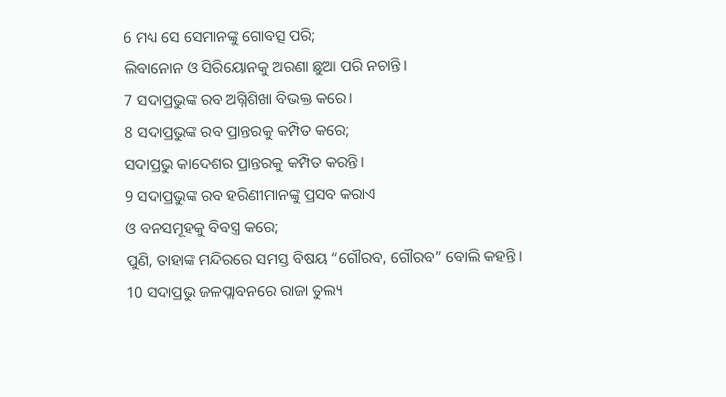6 ମଧ୍ୟ ସେ ସେମାନଙ୍କୁ ଗୋବତ୍ସ ପରି;
ଲିବାନୋନ ଓ ସିରିୟୋନକୁ ଅରଣା ଛୁଆ ପରି ନଚାନ୍ତି।
7 ସଦାପ୍ରଭୁଙ୍କ ରବ ଅଗ୍ନିଶିଖା ବିଭକ୍ତ କରେ।
8 ସଦାପ୍ରଭୁଙ୍କ ରବ ପ୍ରାନ୍ତରକୁ କମ୍ପିତ କରେ;
ସଦାପ୍ରଭୁ କାଦେଶର ପ୍ରାନ୍ତରକୁ କମ୍ପିତ କରନ୍ତି।
9 ସଦାପ୍ରଭୁଙ୍କ ରବ ହରିଣୀମାନଙ୍କୁ ପ୍ରସବ କରାଏ
ଓ ବନସମୂହକୁ ବିବସ୍ତ୍ର କରେ;
ପୁଣି, ତାହାଙ୍କ ମନ୍ଦିରରେ ସମସ୍ତ ବିଷୟ “ଗୌରବ, ଗୌରବ” ବୋଲି କହନ୍ତି।
10 ସଦାପ୍ରଭୁ ଜଳପ୍ଲାବନରେ ରାଜା ତୁଲ୍ୟ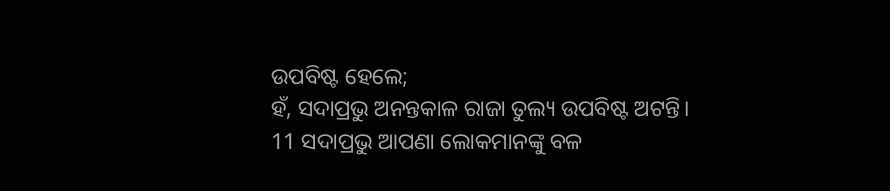ଉପବିଷ୍ଟ ହେଲେ;
ହଁ, ସଦାପ୍ରଭୁ ଅନନ୍ତକାଳ ରାଜା ତୁଲ୍ୟ ଉପବିଷ୍ଟ ଅଟନ୍ତି।
11 ସଦାପ୍ରଭୁ ଆପଣା ଲୋକମାନଙ୍କୁ ବଳ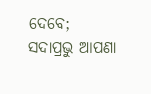ଦେବେ;
ସଦାପ୍ରଭୁ ଆପଣା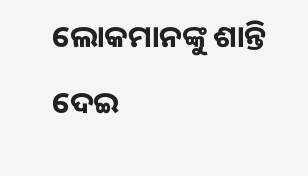ଲୋକମାନଙ୍କୁ ଶାନ୍ତି ଦେଇ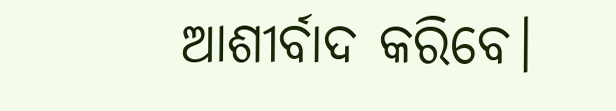ଆଶୀର୍ବାଦ କରିବେ।